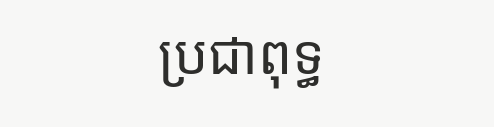ប្រជាពុទ្ធ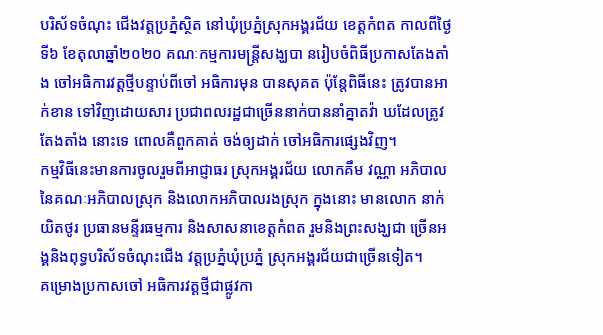បរិស័ទចំណុះ ជើងវត្តប្រភ្នំស្ថិត នៅឃុំប្រភ្នំស្រុកអង្គរជ័យ ខេត្តកំពត កាលពីថ្ងៃទី៦ ខែតុលាឆ្នាំ២០២០ គណៈកម្មការមន្ត្រីសង្ឃបា នរៀបចំពិធីប្រកាសតែងតាំង ចៅអធិការវត្តថ្មីបន្ទាប់ពីចៅ អធិការមុន បានសុគត ប៉ុន្តែពិធីនេះ ត្រូវបានអាក់ខាន ទៅវិញដោយសារ ប្រជាពលរដ្ឋជាច្រើននាក់បាននាំគ្នាតវ៉ា ឃដែលត្រូវតែងតាំង នោះទេ ពោលគឺពួកគាត់ ចង់ឲ្យដាក់ ចៅអធិការផ្សេងវិញ។
កម្មវិធីនេះមានការចូលរួមពីអាជ្ញាធរ ស្រុកអង្គរជ័យ លោកគឹម វណ្ណា អភិបាលនៃគណៈអភិបាលស្រុក និងលោកអភិបាលរងស្រុក ក្នុងនោះ មានលោក នាក់ យិតថូរ ប្រធានមន្ទីរធម្មការ និងសាសនាខេត្តកំពត រួមនិងព្រះសង្ឃជា ច្រើនអង្គនិងពុទ្ធបរិស័ទចំណុះជើង វត្តប្រភ្នំឃុំប្រភ្នំ ស្រុកអង្គរជ័យជាច្រើនទៀត។
គម្រោងប្រកាសចៅ អធិការវត្តថ្មីជាផ្លូវកា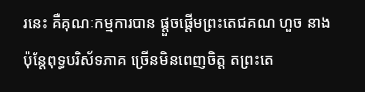រនេះ គឺគុណៈកម្មការបាន ផ្ដួចផ្ដើមព្រះតេជគណ ហួច នាង ប៉ុន្តែពុទ្ធបរិស័ទភាគ ច្រើនមិនពេញចិត្ត តព្រះតេ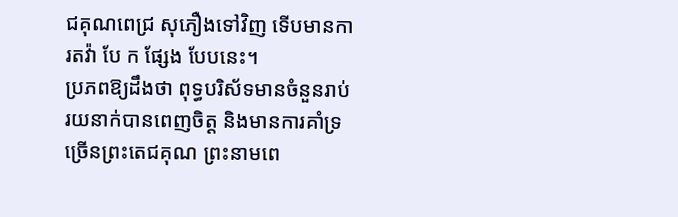ជគុណពេជ្រ សុភឿងទៅវិញ ទើបមានការតវ៉ា បែ ក ផ្សែង បែបនេះ។
ប្រភពឱ្យដឹងថា ពុទ្ធបរិស័ទមានចំនួនរាប់ រយនាក់បានពេញចិត្ត និងមានការគាំទ្រ ច្រើនព្រះតេជគុណ ព្រះនាមពេ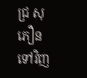ជ្រ សុភឿន ទៅវិញ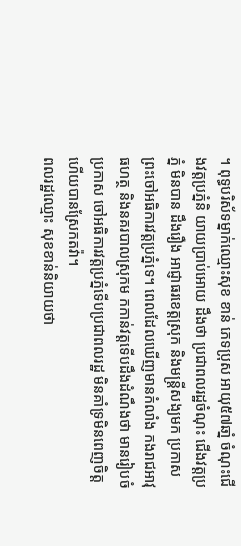។ ពុទ្ធបរិស័ទម្នាក់ឈ្មោះសុខ ខាន់ ភេទប្រុស អាយុ៥៧ឆាំ្ន ចំណុះជើងវត្តប្រភ្នំនិ យាយប្រាប់អោយ ដឹងថា ប្រជាពលរដ្ឋចំណុះ ជើងវត្តប្រភ្នំ មិនបាន ដឹងរឿង អាជ្ញាធរខេត្តស្រុក និងមន្ត្រីសង្យមក ប្រកាស ព្រះចៅអធិការវត្តប្រភ្នំទេ។ ពេលដែលឃើញមានកំលាំង កងរាជអាវុធហត្ថ និងនគរបាលស្រុកម កកាន់វត្តទើបដឹងដំណឹងថា មានរៀបចំប្រកាស ចៅអធិការវត្តប្រភ្នំទើបប្រជាពលរដ្ឋ មិនគាំទ្រមិនពេញចិត្ត ហើយបានស្រែកតវ៉ា។
ពលរដ្ឋឈ្មោះ សុខខាន់និយាយថា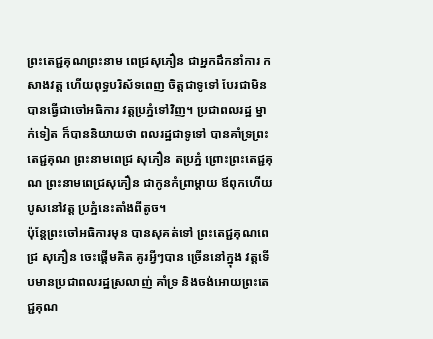ព្រះតេជ្ជគុណព្រះនាម ពេជ្រសុភឿន ជាអ្នកដឹកនាំការ កសាងវត្ត ហើយពុទ្ធបរិស័ទពេញ ចិត្តជាទូទៅ បែរជាមិនបានធ្វើជាចៅអធិការ វត្តប្រភ្នំទៅវិញ។ ប្រជាពលរដ្ឋ ម្នាក់ទៀត ក៏បាននិយាយថា ពលរដ្ឋជាទូទៅ បានគាំទ្រព្រះតេជ្ជគុណ ព្រះនាមពេជ្រ សុភឿន តប្រភ្នំ ព្រោះព្រះតេជ្ជគុណ ព្រះនាមពេជ្រសុភឿន ជាកូនកំព្រាម្ដាយ ឪពុកហើយបូសនៅវត្ត ប្រភ្នំនេះតាំងពីតូច។
ប៉ុន្តែព្រះចៅអធិការមុន បានសុគត់ទៅ ព្រះតេជ្ជគុណពេជ្រ សុភឿន ចេះផ្ដើមគិត គូរអ្វីៗបាន ច្រើននៅក្នុង វត្តទើបមានប្រជាពលរដ្ឋស្រលាញ់ គាំទ្រ និងចង់អោយព្រះតេជ្ជគុណ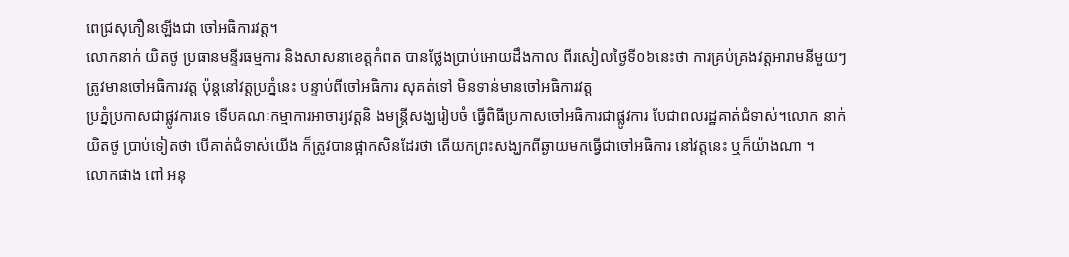ពេជ្រសុភឿនឡើងជា ចៅអធិការវត្ត។
លោកនាក់ យិតថូ ប្រធានមន្ទីរធម្មការ និងសាសនាខេត្តកំពត បានថ្លែងប្រាប់អោយដឹងកាល ពីរសៀលថ្ងៃទី០៦នេះថា ការគ្រប់គ្រងវត្តអារាមនីមួយៗ ត្រូវមានចៅអធិការវត្ត ប៉ុន្តនៅវត្តប្រភ្នំនេះ បន្ទាប់ពីចៅអធិការ សុគត់ទៅ មិនទាន់មានចៅអធិការវត្ត
ប្រភ្នំប្រកាសជាផ្លូវការទេ ទើបគណៈកម្មាការអាចារ្យវត្តនិ ងមន្ត្រីសង្ឃរៀបចំ ធ្វើពិធីប្រកាសចៅអធិការជាផ្លូវការ បែជាពលរដ្ឋគាត់ជំទាស់។លោក នាក់ យិតថូ ប្រាប់ទៀតថា បើគាត់ជំទាស់យើង ក៏ត្រូវបានផ្អាកសិនដែរថា តើយកព្រះសង្ឃកពីឆ្ងាយមកធ្វើជាចៅអធិការ នៅវត្តនេះ ឬក៏យ៉ាងណា ។
លោកផាង ពៅ អនុ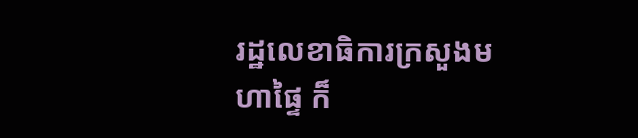រដ្ឋលេខាធិការក្រសួងមហាផ្ទៃ ក៏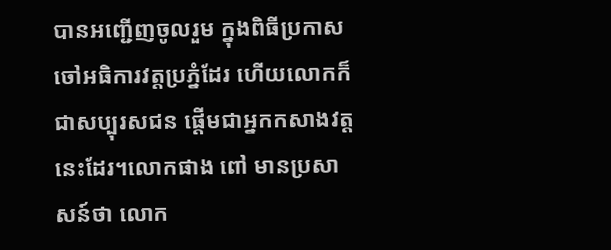បានអញ្ជើញចូលរួម ក្នុងពិធីប្រកាសចៅអធិការវត្តប្រភ្នំដែរ ហើយលោកក៏ជាសប្បុរសជន ផ្ដើមជាអ្នកកសាងវត្តនេះដែរ។លោកផាង ពៅ មានប្រសាសន៍ថា លោក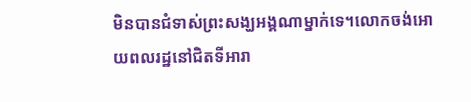មិនបានជំទាស់ព្រះសង្ឃអង្គណាម្នាក់ទេ។លោកចង់អោយពលរដ្ឋនៅជិតទីអារា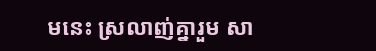មនេះ ស្រលាញ់គ្នារួម សា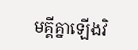មគ្គីគ្នាឡើងវិ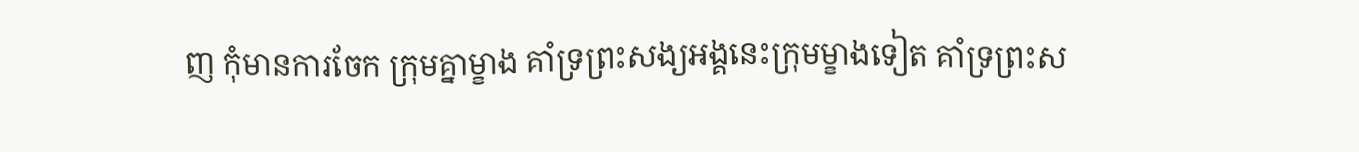ញ កុំមានការចែក ក្រុមគ្នាម្ខាង គាំទ្រព្រះសង្យអង្គនេះក្រុមម្ខាងទៀត គាំទ្រព្រះស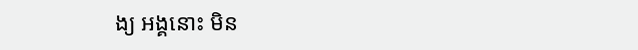ង្យ អង្គនោះ មិន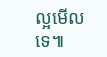ល្អមើលទេ៕